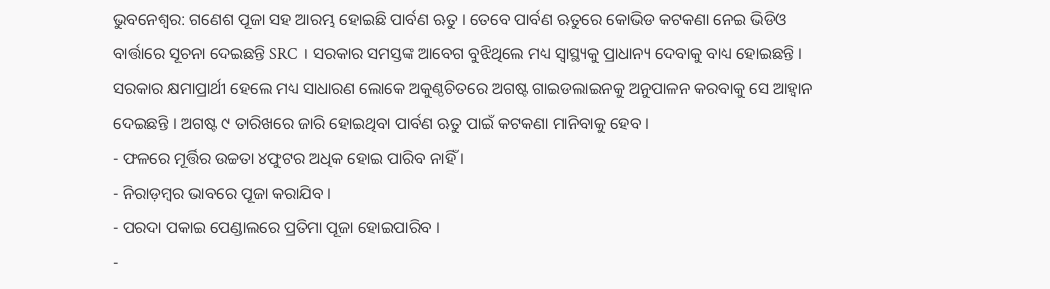ଭୁବନେଶ୍ବର: ଗଣେଶ ପୂଜା ସହ ଆରମ୍ଭ ହୋଇଛି ପାର୍ବଣ ଋତୁ । ତେବେ ପାର୍ବଣ ଋତୁରେ କୋଭିଡ କଟକଣା ନେଇ ଭିଡିଓ ବାର୍ତ୍ତାରେ ସୂଚନା ଦେଇଛନ୍ତି SRC । ସରକାର ସମସ୍ତଙ୍କ ଆବେଗ ବୁଝିଥିଲେ ମଧ୍ୟ ସ୍ବାସ୍ଥ୍ୟକୁ ପ୍ରାଧାନ୍ୟ ଦେବାକୁ ବାଧ୍ୟ ହୋଇଛନ୍ତି । ସରକାର କ୍ଷମାପ୍ରାର୍ଥୀ ହେଲେ ମଧ୍ୟ ସାଧାରଣ ଲୋକେ ଅକୁଣ୍ଠଚିତରେ ଅଗଷ୍ଟ ଗାଇଡଲାଇନକୁ ଅନୁପାଳନ କରବାକୁ ସେ ଆହ୍ୱାନ ଦେଇଛନ୍ତି । ଅଗଷ୍ଟ ୯ ତାରିଖରେ ଜାରି ହୋଇଥିବା ପାର୍ବଣ ଋତୁ ପାଇଁ କଟକଣା ମାନିବାକୁ ହେବ ।
- ଫଳରେ ମୂର୍ତ୍ତିର ଉଚ୍ଚତା ୪ଫୁଟର ଅଧିକ ହୋଇ ପାରିବ ନାହିଁ ।
- ନିରାଡ଼ମ୍ବର ଭାବରେ ପୂଜା କରାଯିବ ।
- ପରଦା ପକାଇ ପେଣ୍ଡାଲରେ ପ୍ରତିମା ପୂଜା ହୋଇପାରିବ ।
-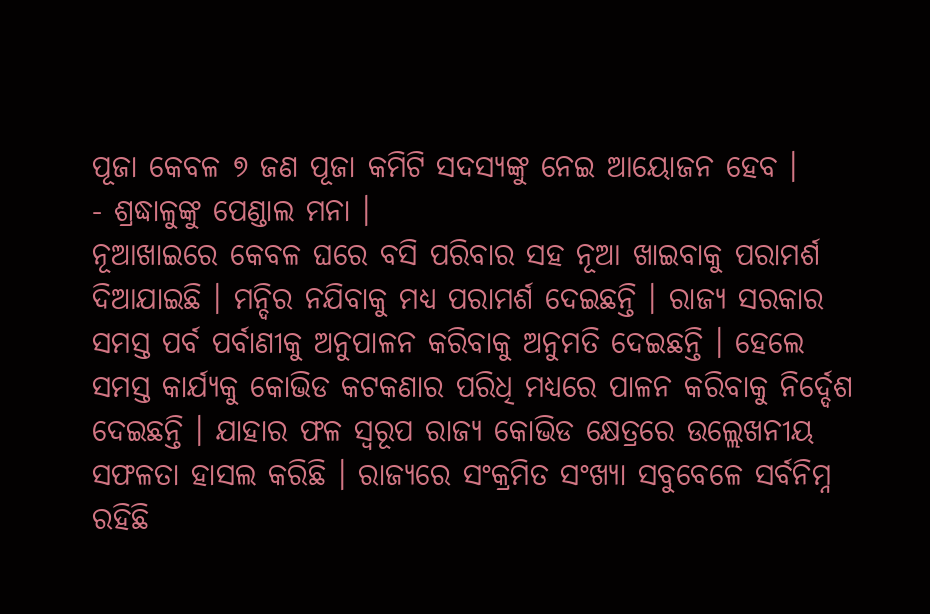ପୂଜା କେବଳ ୭ ଜଣ ପୂଜା କମିଟି ସଦସ୍ୟଙ୍କୁ ନେଇ ଆୟୋଜନ ହେବ ।
- ଶ୍ରଦ୍ଧାଳୁଙ୍କୁ ପେଣ୍ଡାଲ ମନା ।
ନୂଆଖାଇରେ କେବଳ ଘରେ ବସି ପରିବାର ସହ ନୂଆ ଖାଇବାକୁ ପରାମର୍ଶ ଦିଆଯାଇଛି । ମନ୍ଦିର ନଯିବାକୁ ମଧ୍ୟ ପରାମର୍ଶ ଦେଇଛନ୍ତି । ରାଜ୍ୟ ସରକାର ସମସ୍ତ ପର୍ବ ପର୍ବାଣୀକୁ ଅନୁପାଳନ କରିବାକୁ ଅନୁମତି ଦେଇଛନ୍ତି । ହେଲେ ସମସ୍ତ କାର୍ଯ୍ୟକୁ କୋଭିଡ କଟକଣାର ପରିଧି ମଧ୍ୟରେ ପାଳନ କରିବାକୁ ନିର୍ଦ୍ଦେଶ ଦେଇଛନ୍ତି । ଯାହାର ଫଳ ସ୍ବରୂପ ରାଜ୍ୟ କୋଭିଡ କ୍ଷେତ୍ରରେ ଉଲ୍ଲେଖନୀୟ ସଫଳତା ହାସଲ କରିଛି । ରାଜ୍ୟରେ ସଂକ୍ରମିତ ସଂଖ୍ୟା ସବୁବେଳେ ସର୍ବନିମ୍ନ ରହିଛି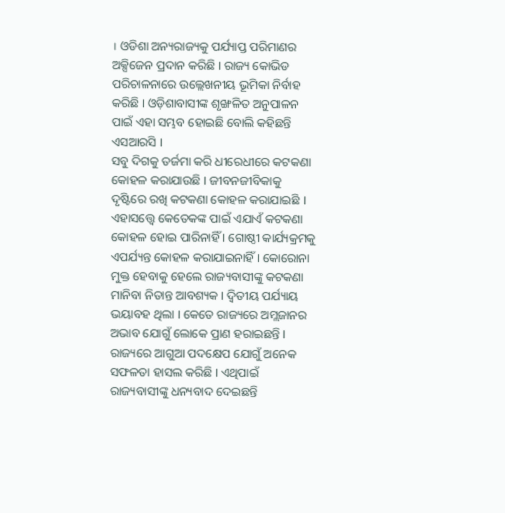। ଓଡିଶା ଅନ୍ୟରାଜ୍ୟକୁ ପର୍ଯ୍ୟାପ୍ତ ପରିମାଣର ଅକ୍ସିଜେନ ପ୍ରଦାନ କରିଛି । ରାଜ୍ୟ କୋଭିଡ ପରିଚାଳନାରେ ଉଲ୍ଲେଖନୀୟ ଭୂମିକା ନିର୍ବାହ କରିଛି । ଓଡ଼ିଶାବାସୀଙ୍କ ଶୃଙ୍ଖଳିତ ଅନୁପାଳନ ପାଇଁ ଏହା ସମ୍ଭବ ହୋଇଛି ବୋଲି କହିଛନ୍ତି ଏସଆରସି ।
ସବୁ ଦିଗକୁ ତର୍ଜମା କରି ଧୀରେଧୀରେ କଟକଣା କୋହଳ କରାଯାଉଛି । ଜୀବନଜୀବିକାକୁ ଦୃଷ୍ଟିରେ ରଖି କଟକଣା କୋହଳ କରାଯାଇଛି । ଏହାସତ୍ତ୍ବେ କେତେକଙ୍କ ପାଇଁ ଏଯାଏଁ କଟକଣା କୋହଳ ହୋଇ ପାରିନାହିଁ । ଗୋଷ୍ଠୀ କାର୍ଯ୍ୟକ୍ରମକୁ ଏପର୍ଯ୍ୟନ୍ତ କୋହଳ କରାଯାଇନାହିଁ । କୋରୋନା ମୁକ୍ତ ହେବାକୁ ହେଲେ ରାଜ୍ୟବାସୀଙ୍କୁ କଟକଣା ମାନିବା ନିତାନ୍ତ ଆବଶ୍ୟକ । ଦ୍ବିତୀୟ ପର୍ଯ୍ୟାୟ ଭୟାବହ ଥିଲା । କେତେ ରାଜ୍ୟରେ ଅମ୍ଲଜାନର ଅଭାବ ଯୋଗୁଁ ଲୋକେ ପ୍ରାଣ ହରାଇଛନ୍ତି । ରାଜ୍ୟରେ ଆଗୁଆ ପଦକ୍ଷେପ ଯୋଗୁଁ ଅନେକ ସଫଳତା ହାସଲ କରିଛି । ଏଥିପାଇଁ ରାଜ୍ୟବାସୀଙ୍କୁ ଧନ୍ୟବାଦ ଦେଇଛନ୍ତି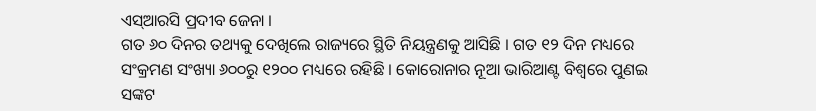ଏସ୍ଆରସି ପ୍ରଦୀବ ଜେନା ।
ଗତ ୬୦ ଦିନର ତଥ୍ୟକୁ ଦେଖିଲେ ରାଜ୍ୟରେ ସ୍ଥିତି ନିୟନ୍ତ୍ରଣକୁ ଆସିଛି । ଗତ ୧୨ ଦିନ ମଧ୍ୟରେ ସଂକ୍ରମଣ ସଂଖ୍ୟା ୬୦୦ରୁ ୧୨୦୦ ମଧ୍ୟରେ ରହିଛି । କୋରୋନାର ନୂଆ ଭାରିଆଣ୍ଟ ବିଶ୍ବରେ ପୁଣଇ ସଙ୍କଟ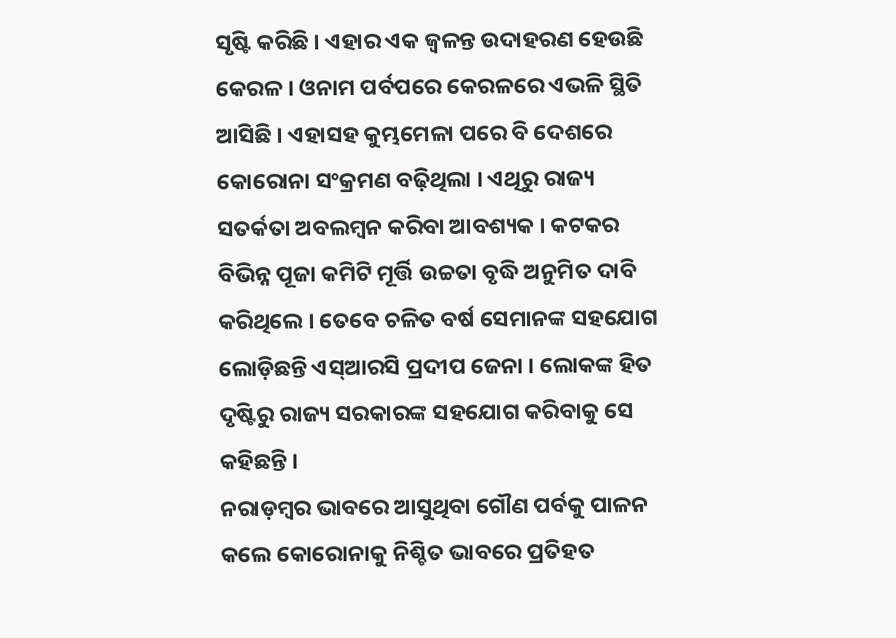ସୃଷ୍ଟି କରିଛି । ଏହାର ଏକ ଜ୍ବଳନ୍ତ ଉଦାହରଣ ହେଉଛି କେରଳ । ଓନାମ ପର୍ବପରେ କେରଳରେ ଏଭଳି ସ୍ଥିତି ଆସିଛି । ଏହାସହ କୁମ୍ଭମେଳା ପରେ ବି ଦେଶରେ କୋରୋନା ସଂକ୍ରମଣ ବଢ଼ିଥିଲା । ଏଥିରୁ ରାଜ୍ୟ ସତର୍କତା ଅବଲମ୍ବନ କରିବା ଆବଶ୍ୟକ । କଟକର ବିଭିନ୍ନ ପୂଜା କମିଟି ମୂର୍ତ୍ତି ଉଚ୍ଚତା ବୃଦ୍ଧି ଅନୁମିତ ଦାବି କରିଥିଲେ । ତେବେ ଚଳିତ ବର୍ଷ ସେମାନଙ୍କ ସହଯୋଗ ଲୋଡ଼ିଛନ୍ତି ଏସ୍ଆରସି ପ୍ରଦୀପ ଜେନା । ଲୋକଙ୍କ ହିତ ଦୃଷ୍ଟିରୁ ରାଜ୍ୟ ସରକାରଙ୍କ ସହଯୋଗ କରିବାକୁ ସେ କହିଛନ୍ତି ।
ନରାଡ଼ମ୍ବର ଭାବରେ ଆସୁଥିବା ଗୌଣ ପର୍ବକୁ ପାଳନ କଲେ କୋରୋନାକୁ ନିଶ୍ଚିତ ଭାବରେ ପ୍ରତିହତ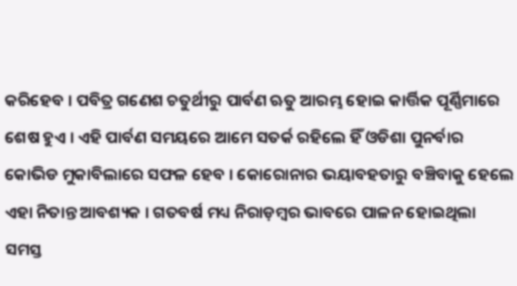କରିହେବ । ପବିତ୍ର ଗଣେଶ ଚତୁର୍ଥୀରୁ ପାର୍ବଣ ଋତୁ ଆରମ୍ଭ ହୋଇ କାର୍ତ୍ତିକ ପୂର୍ଣ୍ଣିମାରେ ଶେଷ ହୁଏ । ଏହି ପାର୍ବଣ ସମୟରେ ଆମେ ସତର୍କ ରହିଲେ ହିଁ ଓଡିଶା ପୁନର୍ବାର କୋଭିଡ ମୁକାବିଲାରେ ସଫଳ ହେବ । କୋରୋନାର ଭୟାବହତାରୁ ବଞ୍ଚିବାକୁ ହେଲେ ଏହା ନିତାନ୍ତ ଆବଶ୍ୟକ । ଗତବର୍ଷ ମଧ୍ୟ ନିରାଡ଼ମ୍ବର ଭାବରେ ପାଳନ ହୋଇଥିଲା ସମସ୍ତ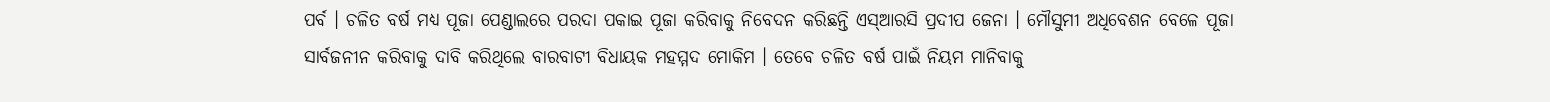ପର୍ବ । ଚଳିତ ବର୍ଷ ମଧ୍ୟ ପୂଜା ପେଣ୍ଡାଲରେ ପରଦା ପକାଇ ପୂଜା କରିବାକୁ ନିବେଦନ କରିଛନ୍ତି ଏସ୍ଆରସି ପ୍ରଦୀପ ଜେନା । ମୌସୁମୀ ଅଧିବେଶନ ବେଳେ ପୂଜା ସାର୍ବଜନୀନ କରିବାକୁ ଦାବି କରିଥିଲେ ବାରବାଟୀ ବିଧାୟକ ମହମ୍ମଦ ମୋକିମ । ତେବେ ଚଳିତ ବର୍ଷ ପାଇଁ ନିୟମ ମାନିବାକୁ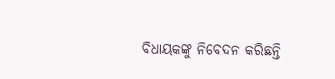ବିଧାୟକଙ୍କୁ ନିବେଦନ କରିଛନ୍ତି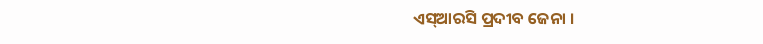ଏସ୍ଆରସି ପ୍ରଦୀବ ଜେନା ।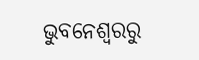ଭୁବନେଶ୍ବରରୁ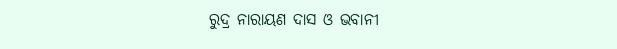ରୁଦ୍ର ନାରାୟଣ ଦାସ ଓ ଭବାନୀ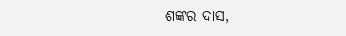ଶଙ୍କର ଦାସ,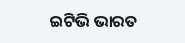ଇଟିଭି ଭାରତ